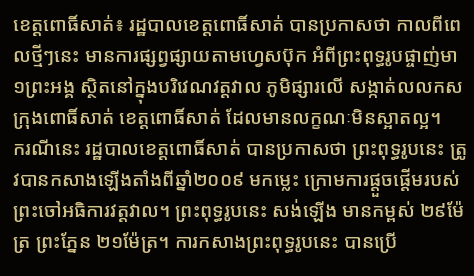ខេត្តពោធិ៍សាត់៖ រដ្ឋបាលខេត្តពោធិ៍សាត់ បានប្រកាសថា កាលពីពេលថ្មីៗនេះ មានការផ្សព្វផ្សាយតាមហ្វេសប៊ុក អំពីព្រះពុទ្ធរូបផ្ចាញ់មា ១ព្រះអង្គ ស្ថិតនៅក្នុងបរិវេណវត្តវាល ភូមិផ្សារលើ សង្កាត់លលកស ក្រុងពោធិ៍សាត់ ខេត្តពោធិ៍សាត់ ដែលមានលក្ខណៈមិនស្អាតល្អ។
ករណីនេះ រដ្ឋបាលខេត្តពោធិ៍សាត់ បានប្រកាសថា ព្រះពុទ្ធរូបនេះ ត្រូវបានកសាងឡើងតាំងពីឆ្នាំ២០០៩ មកម្លេះ ក្រោមការផ្តួចផ្តើមរបស់ព្រះចៅអធិការវត្តវាល។ ព្រះពុទ្ធរូបនេះ សង់ឡើង មានកម្ពស់ ២៩ម៉ែត្រ ព្រះភ្នែន ២១ម៉ែត្រ។ ការកសាងព្រះពុទ្ធរូបនេះ បានប្រើ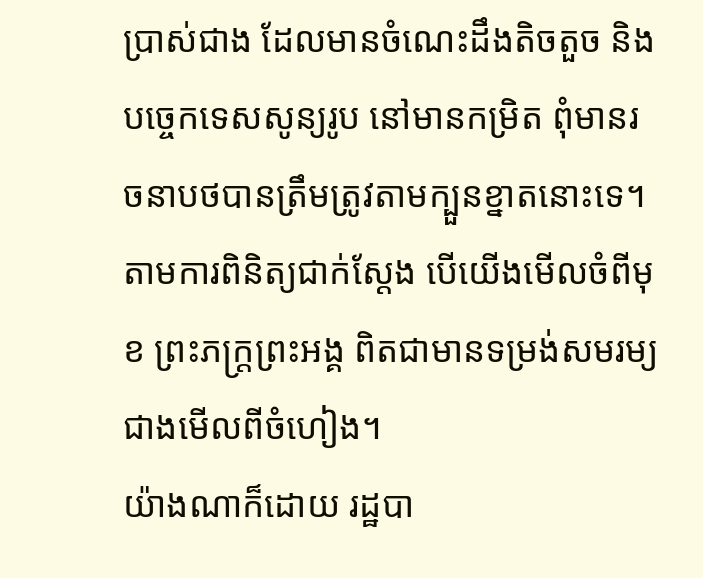ប្រាស់ជាង ដែលមានចំណេះដឹងតិចតួច និងបច្ចេកទេសសូន្យរូប នៅមានកម្រិត ពុំមានរចនាបថបានត្រឹមត្រូវតាមក្បួនខ្នាតនោះទេ។ តាមការពិនិត្យជាក់ស្តែង បើយើងមើលចំពីមុខ ព្រះភក្ត្រព្រះអង្គ ពិតជាមានទម្រង់សមរម្យជាងមើលពីចំហៀង។
យ៉ាងណាក៏ដោយ រដ្ឋបា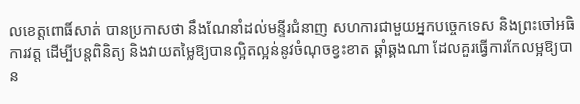លខេត្តពោធិ៍សាត់ បានប្រកាសថា នឹងណែនាំដល់មន្ទីរជំនាញ សហការជាមួយអ្នកបច្ចេកទេស និងព្រះចៅអធិការវត្ត ដើម្បីបន្តពិនិត្យ និងវាយតម្លៃឱ្យបានល្អិតល្អន់នូវចំណុចខ្វះខាត ឆ្គាំឆ្គងណា ដែលគួរធ្វើការកែលម្អឱ្យបាន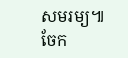សមរម្យ៕
ចែក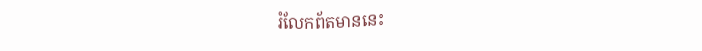រំលែកព័តមាននេះ